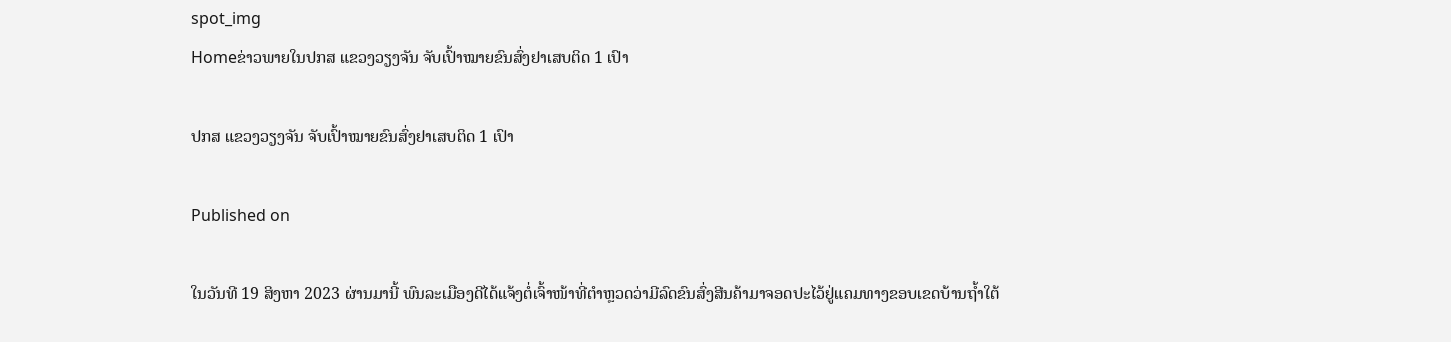spot_img
Homeຂ່າວພາຍໃນປກສ ແຂວງວຽງຈັນ ຈັບເປົ້າໝາຍຂົນສົ່ງຢາເສບຕິດ 1 ເປົາ

ປກສ ແຂວງວຽງຈັນ ຈັບເປົ້າໝາຍຂົນສົ່ງຢາເສບຕິດ 1 ເປົາ

Published on

ໃນວັນທີ 19 ສິງຫາ 2023 ຜ່ານມານີ້ ພົນລະເມືອງດີໄດ້ແຈ້ງຕໍ່ເຈົ້າໜ້າທີ່ຕໍາຫຼວດວ່າມີລົດຂົນສົ່ງສີນຄ້າມາຈອດປະໄວ້ຢູ່ແຄມທາງຂອບເຂດບ້ານຖໍ້າໃຕ້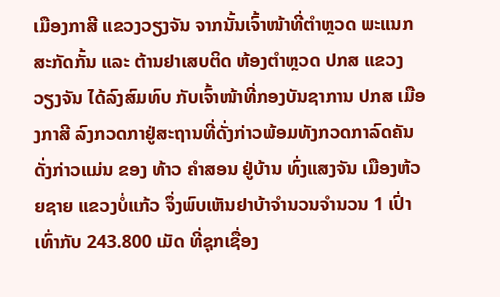ເມືອງກາສີ ແຂວງວຽງຈັນ ຈາກນັ້ນເຈົ້າໜ້າທີ່ຕໍາຫຼວດ ພະແນກສະກັດກັ້ນ ແລະ ຕ້ານຢາເສບຕິດ ຫ້ອງຕໍາຫຼວດ ປກສ ແຂວງ ວຽງຈັນ ໄດ້ລົງສົມທົບ ກັບເຈົ້າໜ້າທີ່ກອງບັນຊາການ ປກສ ເມືອງກາສີ ລົງກວດກາຢູ່ສະຖານທີ່ດັ່ງກ່າວພ້ອມທັງກວດກາລົດຄັນດັ່ງກ່າວແມ່ນ ຂອງ ທ້າວ ຄຳສອນ ຢູ່ບ້ານ ທົ່ງແສງຈັນ ເມືອງຫ້ວຍຊາຍ ແຂວງບໍ່ແກ້ວ ຈຶ່ງພົບເຫັນຢາບ້າຈຳນວນຈໍານວນ 1 ເປົ່າ ເທົ່າກັບ 243.800 ເມັດ ທີ່ຊຸກເຊື່ອງ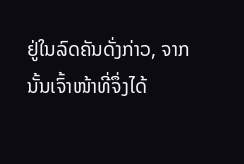ຢູ່ໃນລົດຄັນດັ່ງກ່າວ, ຈາກນັ້ນເຈົ້າໜ້າທີ່ຈຶ່ງໄດ້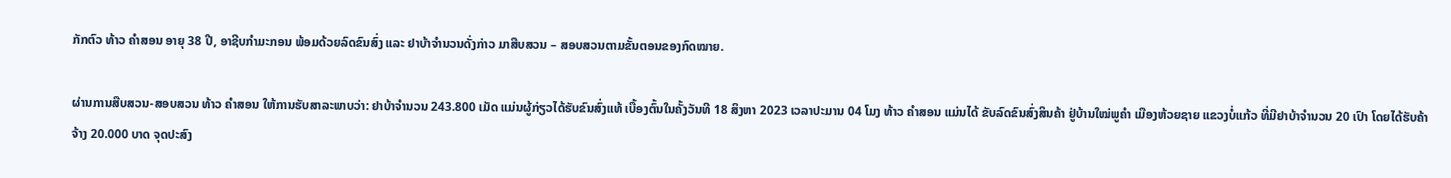ກັກຕົວ ທ້າວ ຄຳສອນ ອາຍຸ 38 ປີ, ອາຊີບກຳມະກອນ ພ້ອມດ້ວຍລົດຂົນສົ່ງ ແລະ ຢາບ້າຈຳນວນດັ່ງກ່າວ ມາສືບສວນ – ສອບສວນຕາມຂັ້ນຕອນຂອງກົດໝາຍ.

ຜ່ານການສືບສວນ-ສອບສວນ ທ້າວ ຄຳສອນ ໃຫ້ການຮັບສາລະພາບວ່າ: ຢາບ້າຈຳນວນ 243.800 ເມັດ ແມ່ນຜູ້ກ່ຽວໄດ້ຮັບຂົນສົ່ງແທ້ ເບື້ອງຕົ້ນໃນຄັ້ງວັນທີ 18 ສິງຫາ 2023 ເວລາປະມານ 04 ໂມງ ທ້າວ ຄໍາສອນ ແມ່ນໄດ້ ຂັບລົດຂົນສົ່ງສິນຄ້າ ຢູ່ບ້ານໃໝ່ພູຄໍາ ເມືອງຫ້ວຍຊາຍ ແຂວງບໍ່ແກ້ວ ທີ່ມີຢາບ້າຈຳນວນ 20 ເປົາ ໂດຍໄດ້ຮັບຄ້າຈ້າງ 20.000 ບາດ ຈຸດປະສົງ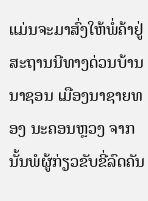ແມ່ນຈະມາສົ່ງໃຫ້ພໍ່ຄ້າຢູ່ສະຖານນີທາງດ່ວນບ້ານນາຊອນ ເມືອງນາຊາຍທອງ ນະຄອນຫຼວງ ຈາກນັ້ນພໍຜູ້ກ່ຽວຂັບຂີ່ລົດຄັນ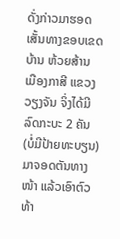ດັ່ງກ່າວມາຮອດເສັ້ນທາງຂອບເຂດບ້ານ ຫ້ວຍສ້ານ ເມືອງກາສີ ແຂວງວຽງຈັນ ຈິ່ງໄດ້ມີລົດກະບະ 2 ຄັນ(ບໍ່ມີປ້າຍທະບຽນ)ມາຈອດຕັນທາງໜ້າ ແລ້ວເອົາຕົວ ທ້າ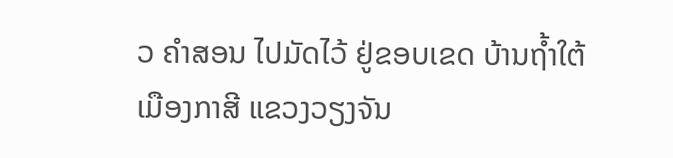ວ ຄຳສອນ ໄປມັດໄວ້ ຢູ່ຂອບເຂດ ບ້ານຖໍ້າໃຕ້ ເມືອງກາສີ ແຂວງວຽງຈັນ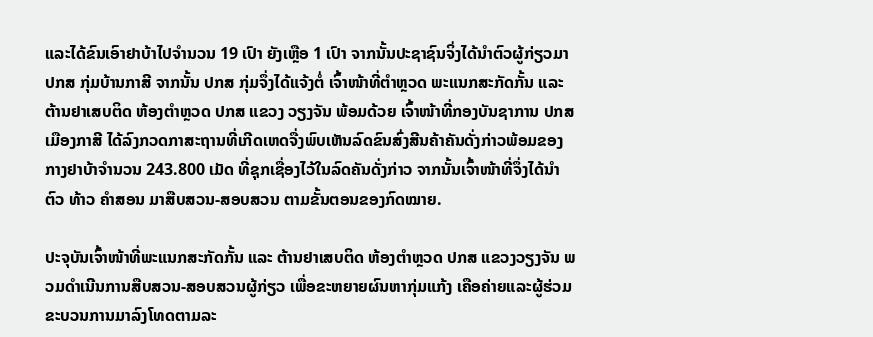ແລະໄດ້ຂົນເອົາຢາບ້າໄປຈໍານວນ 19 ເປົາ ຍັງເຫຼືອ 1 ເປົາ ຈາກນັ້ນປະຊາຊົນຈິ່ງໄດ້ນຳຕົວຜູ້ກ່ຽວມາ ປກສ ກຸ່ມບ້ານກາສີ ຈາກນັ້ນ ປກສ ກຸ່ມຈຶ່ງໄດ້ແຈ້ງຕໍ່ ເຈົ້າໜ້າທີ່ຕໍາຫຼວດ ພະແນກສະກັດກັ້ນ ແລະ ຕ້ານຢາເສບຕິດ ຫ້ອງຕໍາຫຼວດ ປກສ ແຂວງ ວຽງຈັນ ພ້ອມດ້ວຍ ເຈົ້າໜ້າທີ່ກອງບັນຊາການ ປກສ ເມືອງກາສີ ໄດ້ລົງກວດກາສະຖານທີ່ເກີດເຫດຈື່ງພົບເຫັນລົດຂົນສົ່ງສີນຄ້າຄັນດັ່ງກ່າວພ້ອມຂອງກາງຢາບ້າຈໍານວນ 243.800 ເມັດ ທີ່ຊຸກເຊື່ອງໄວ້ໃນລົດຄັນດັ່ງກ່າວ ຈາກນັ້ນເຈົ້າໜ້າທີ່ຈຶ່ງໄດ້ນຳຕົວ ທ້າວ ຄໍາສອນ ມາສືບສວນ-ສອບສວນ ຕາມຂັ້ນຕອນຂອງກົດໝາຍ.

ປະຈຸບັນເຈົ້າໜ້າທີ່ພະແນກສະກັດກັ້ນ ແລະ ຕ້ານຢາເສບຕິດ ຫ້ອງຕຳຫຼວດ ປກສ ແຂວງວຽງຈັນ ພວມດໍາເນີນການສືບສວນ-ສອບສວນຜູ້ກ່ຽວ ເພື່ອຂະຫຍາຍຜົນຫາກຸ່ມແກ້ງ ເຄືອຄ່າຍແລະຜູ້ຮ່ວມຂະບວນການມາລົງໂທດຕາມລະ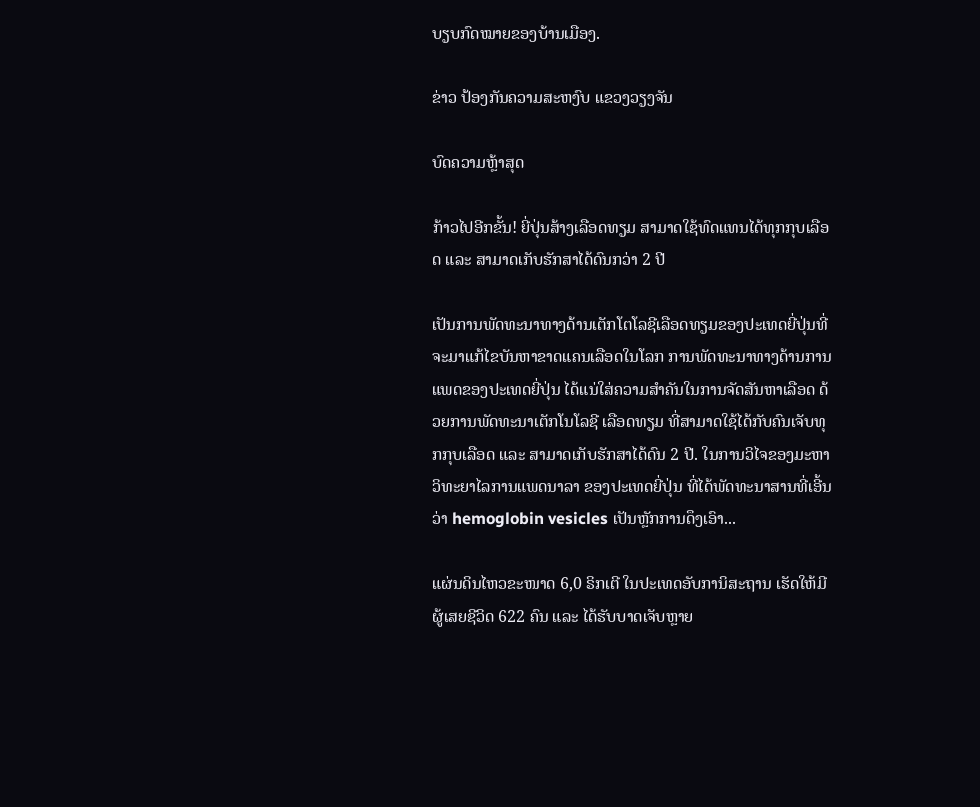ບຽບກົດໝາຍຂອງບ້ານເມືອງ.

ຂ່າວ ປ້ອງກັນຄວາມສະຫງົບ ແຂວງວຽງຈັນ

ບົດຄວາມຫຼ້າສຸດ

ກ້າວໄປອີກຂັ້ນ! ຍີ່ປຸ່ນສ້າງເລືອດທຽມ ສາມາດໃຊ້ທົດແທນໄດ້ທຸກກຸບເລືອດ ແລະ ສາມາດເກັບຮັກສາໄດ້ດົນກວ່າ 2 ປີ

ເປັນການພັດທະນາທາງດ້ານເຕັກໂຕໂລຊີເລືອດທຽມຂອງປະເທດຍີ່ປຸ່ນທີ່ຈະມາແກ້ໄຂບັນຫາຂາດແຄນເລືອດໃນໂລກ ການພັດທະນາທາງດ້ານການແພດຂອງປະເທດຍີ່ປຸ່ນ ໄດ້ແນ່ໃສ່ຄວາມສຳຄັນໃນການຈັດສັນຫາເລືອດ ດ້ວຍການພັດທະນາເຕັກໂນໂລຊີ ເລືອດທຽມ ທີ່ສາມາດໃຊ້ໄດ້ກັບຄົນເຈັບທຸກກຸບເລືອດ ແລະ ສາມາດເກັບຮັກສາໄດ້ດົນ 2 ປີ. ໃນການວິໄຈຂອງມະຫາວິທະຍາໄລການແພດນາລາ ຂອງປະເທດຍີ່ປຸ່ນ ທີ່ໄດ້ພັດທະນາສານທີ່ເອີ້ນວ່າ hemoglobin vesicles ເປັນຫຼັກການດຶງເອົາ...

ແຜ່ນດິນໄຫວຂະໜາດ 6,0 ຣິກເຕີ ໃນປະເທດອັບການິສະຖານ ເຮັດໃຫ້ມີຜູ້ເສຍຊີວິດ 622 ຄົນ ແລະ ໄດ້ຮັບບາດເຈັບຫຼາຍ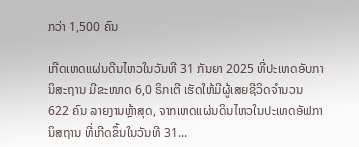ກວ່າ 1,500 ຄົນ

ເກີດເຫດແຜ່ນດີນໄຫວໃນວັນທີ 31 ກັນຍາ 2025 ທີ່ປະເທດອັບການິສະຖານ ມີຂະໜາດ 6,0 ຣິກເຕີ ເຮັດໃຫ້ມີຜູ້ເສຍຊີວິດຈໍານວນ 622 ຄົນ ລາຍງານຫຼ້າສຸດ, ຈາກເຫດແຜ່ນດິນໄຫວໃນປະເທດອັຟການິສຖານ ທີ່ເກີດຂຶ້ນໃນວັນທີ 31...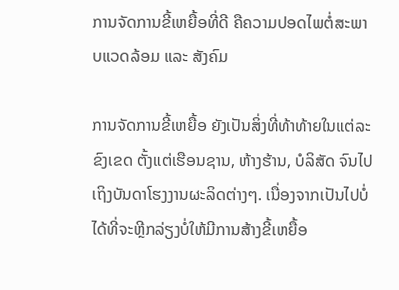ການຈັດການຂີ້ເຫຍື້ອທີ່ດີ ຄືຄວາມປອດໄພຕໍ່ສະພາບແວດລ້ອມ ແລະ ສັງຄົມ

ການຈັດການຂີ້ເຫຍື້ອ ຍັງເປັນສິ່ງທີ່ທ້າທ້າຍໃນແຕ່ລະຂົງເຂດ ຕັ້ງແຕ່ເຮືອນຊານ, ຫ້າງຮ້ານ, ບໍລິສັດ ຈົນໄປເຖິງບັນດາໂຮງງານຜະລິດຕ່າງໆ. ເນື່ອງຈາກເປັນໄປບໍ່ໄດ້ທີ່ຈະຫຼີກລ່ຽງບໍ່ໃຫ້ມີການສ້າງຂີ້ເຫຍື້ອ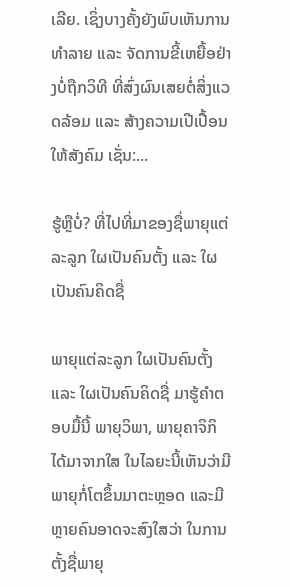ເລີຍ. ເຊິ່ງບາງຄັ້ງຍັງພົບເຫັນການທຳລາຍ ແລະ ຈັດການຂີ້ເຫຍື້ອຢ່າງບໍ່ຖືກວິທີ ທີ່ສົ່ງຜົນເສຍຕໍ່ສິ່ງແວດລ້ອມ ແລະ ສ້າງຄວາມເປີເປື້ອນໃຫ້ສັງຄົມ ເຊັ່ນ:...

ຮູ້ຫຼືບໍ່? ທີ່ໄປທີ່ມາຂອງຊື່ພາຍຸແຕ່ລະລູກ ໃຜເປັນຄົນຕັ້ງ ແລະ ໃຜເປັນຄົນຄິດຊື່

ພາຍຸແຕ່ລະລູກ ໃຜເປັນຄົນຕັ້ງ ແລະ ໃຜເປັນຄົນຄິດຊື່ ມາຮູ້ຄຳຕອບມື້ນີ້ ພາຍຸວິພາ, ພາຍຸຄາຈິກິ ໄດ້ມາຈາກໃສ ໃນໄລຍະນີ້ເຫັນວ່າມີພາຍຸກໍ່ໂຕຂຶ້ນມາຕະຫຼອດ ແລະມີຫຼາຍຄົນອາດຈະສົງໃສວ່າ ໃນການຕັ້ງຊື່ພາຍຸ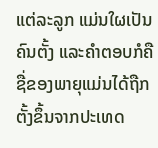ແຕ່ລະລູກ ແມ່ນໃຜເປັນຄົນຕັ້ງ ແລະຄໍາຕອບກໍຄື ຊື່ຂອງພາຍຸແມ່ນໄດ້ຖືກຕັ້ງຂຶ້ນຈາກປະເທດ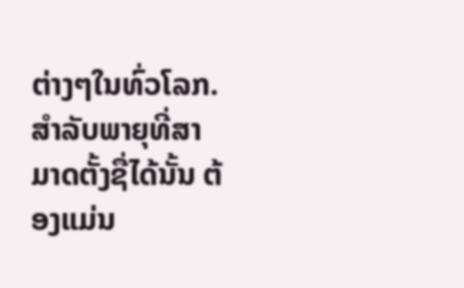ຕ່າງໆໃນທົ່ວໂລກ. ສຳລັບພາຍຸທີ່ສາມາດຕັ້ງຊື່ໄດ້ນັ້ນ ຕ້ອງແມ່ນ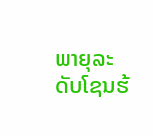ພາຍຸລະດັບໂຊນຮ້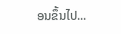ອນຂຶ້ນໄປ...